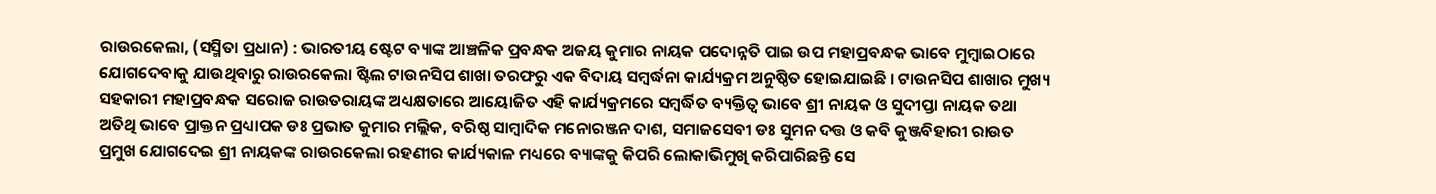ରାଉରକେଲା, (ସସ୍ମିତା ପ୍ରଧାନ) : ଭାରତୀୟ ଷ୍ଟେଟ ବ୍ୟାଙ୍କ ଆଞ୍ଚଳିକ ପ୍ରବନ୍ଧକ ଅଜୟ କୁମାର ନାୟକ ପଦୋନ୍ନତି ପାଇ ଉପ ମହାପ୍ରବନ୍ଧକ ଭାବେ ମୁମ୍ବାଇଠାରେ ଯୋଗଦେବାକୁ ଯାଉଥିବାରୁ ରାଉରକେଲା ଷ୍ଟିଲ ଟାଉନସିପ ଶାଖା ତରଫରୁ ଏକ ବିଦାୟ ସମ୍ବର୍ଦ୍ଧନା କାର୍ଯ୍ୟକ୍ରମ ଅନୁଷ୍ଠିତ ହୋଇଯାଇଛି । ଟାଉନସିପ ଶାଖାର ମୁଖ୍ୟ ସହକାରୀ ମହାପ୍ରବନ୍ଧକ ସରୋଜ ରାଉତରାୟଙ୍କ ଅଧ୍ୟକ୍ଷତାରେ ଆୟୋଜିତ ଏହି କାର୍ଯ୍ୟକ୍ରମରେ ସମ୍ବର୍ଦ୍ଧିତ ବ୍ୟକ୍ତିତ୍ୱ ଭାବେ ଶ୍ରୀ ନାୟକ ଓ ସୁଦୀପ୍ତା ନାୟକ ତଥା ଅତିଥି ଭାବେ ପ୍ରାକ୍ତନ ପ୍ରଧ୍ୟାପକ ଡଃ ପ୍ରଭାତ କୁମାର ମଲ୍ଲିକ, ବରିଷ୍ଠ ସାମ୍ବାଦିକ ମନୋରଞ୍ଜନ ଦାଶ, ସମାଜସେବୀ ଡଃ ସୁମନ ଦତ୍ତ ଓ କବି କୁଞ୍ଜବିହାରୀ ରାଉତ ପ୍ରମୁଖ ଯୋଗଦେଇ ଶ୍ରୀ ନାୟକଙ୍କ ରାଉରକେଲା ରହଣୀର କାର୍ଯ୍ୟକାଳ ମଧ୍ୟରେ ବ୍ୟାଙ୍କକୁ କିପରି ଲୋକାଭିମୁଖି କରିପାରିଛନ୍ତି ସେ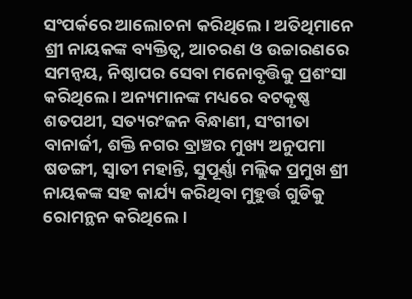ସଂପର୍କରେ ଆଲୋଚନା କରିଥିଲେ । ଅତିଥିମାନେ ଶ୍ରୀ ନାୟକଙ୍କ ବ୍ୟକ୍ତିତ୍ୱ, ଆଚରଣ ଓ ଉଚ୍ଚାରଣରେ ସମନ୍ୱୟ, ନିଷ୍ଠାପର ସେବା ମନୋବୃତ୍ତିକୁ ପ୍ରଶଂସା କରିଥିଲେ । ଅନ୍ୟମାନଙ୍କ ମଧ୍ୟରେ ବଟକୃଷ୍ଣ ଶତପଥୀ, ସତ୍ୟରଂଜନ ବିନ୍ଧାଣୀ, ସଂଗୀତା ବାନାର୍ଜୀ, ଶକ୍ତି ନଗର ବ୍ରାଞ୍ଚର ମୁଖ୍ୟ ଅନୁପମା ଷଡଙ୍ଗୀ, ସ୍ୱାତୀ ମହାନ୍ତି, ସୁପୂର୍ଣ୍ଣା ମଲ୍ଲିକ ପ୍ରମୁଖ ଶ୍ରୀ ନାୟକଙ୍କ ସହ କାର୍ଯ୍ୟ କରିଥିବା ମୁହୁର୍ତ୍ତ ଗୁଡିକୁ ରୋମନ୍ଥନ କରିଥିଲେ ।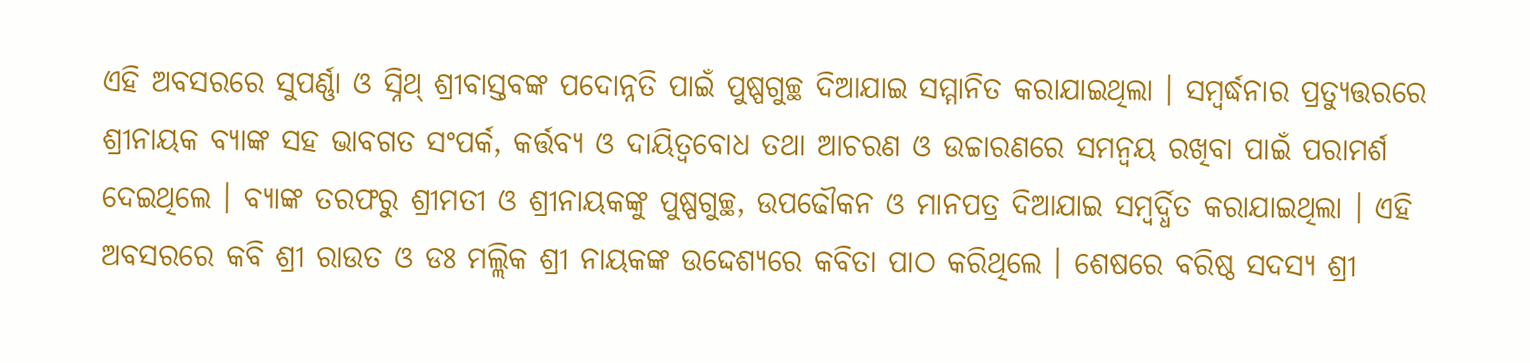ଏହି ଅବସରରେ ସୁପର୍ଣ୍ଣା ଓ ସ୍ନିଥ୍ ଶ୍ରୀବାସ୍ତବଙ୍କ ପଦୋନ୍ନତି ପାଇଁ ପୁଷ୍ପଗୁଚ୍ଛ ଦିଆଯାଇ ସମ୍ମାନିତ କରାଯାଇଥିଲା । ସମ୍ବର୍ଦ୍ଧନାର ପ୍ରତ୍ୟୁତ୍ତରରେ ଶ୍ରୀନାୟକ ବ୍ୟାଙ୍କ ସହ ଭାବଗତ ସଂପର୍କ, କର୍ତ୍ତବ୍ୟ ଓ ଦାୟିତ୍ୱବୋଧ ତଥା ଆଚରଣ ଓ ଉଚ୍ଚାରଣରେ ସମନ୍ୱୟ ରଖିବା ପାଇଁ ପରାମର୍ଶ ଦେଇଥିଲେ । ବ୍ୟାଙ୍କ ତରଫରୁ ଶ୍ରୀମତୀ ଓ ଶ୍ରୀନାୟକଙ୍କୁ ପୁଷ୍ପଗୁଚ୍ଛ, ଉପଢୌକନ ଓ ମାନପତ୍ର ଦିଆଯାଇ ସମ୍ବର୍ଦ୍ଧିତ କରାଯାଇଥିଲା । ଏହି ଅବସରରେ କବି ଶ୍ରୀ ରାଉତ ଓ ଡଃ ମଲ୍ଲିକ ଶ୍ରୀ ନାୟକଙ୍କ ଉଦ୍ଦେଶ୍ୟରେ କବିତା ପାଠ କରିଥିଲେ । ଶେଷରେ ବରିଷ୍ଠ ସଦସ୍ୟ ଶ୍ରୀ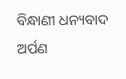ବିନ୍ଧାଣୀ ଧନ୍ୟବାଦ ଅର୍ପଣ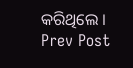କରିଥିଲେ ।
Prev Post